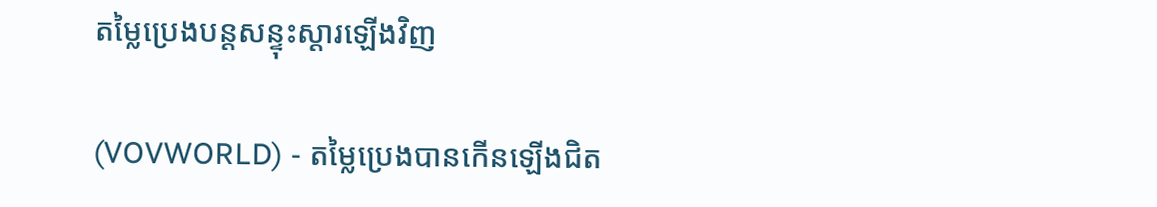តម្លៃប្រេងបន្តសន្ទុះស្ដារឡើងវិញ

(VOVWORLD) - តម្លៃប្រេងបានកើនឡើងជិត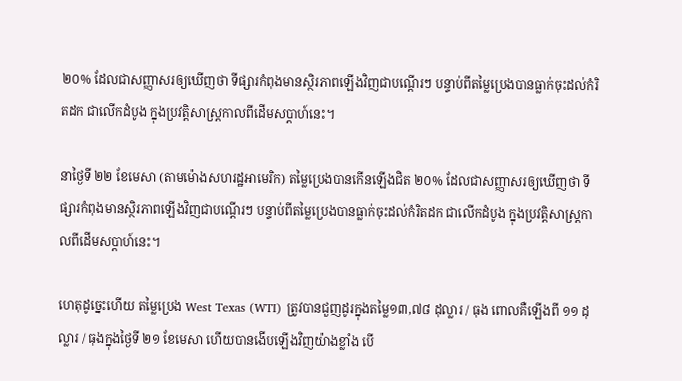២០% ដែលជាសញ្ញាសរឲ្យឃើញថា ទីផ្សារកំពុងមានស្ថិរភាពឡើងវិញជាបណ្ដើរៗ បន្ទាប់ពីតម្លៃប្រេងបានធ្លាក់ចុះដល់កំរិតដក ជាលើកដំបូង ក្នុងប្រវត្តិសាស្ត្រកាលពីដើមសប្តាហ៍នេះ។

នាថ្ងៃទី ២២ ខែមេសា (តាមម៉ោងសហរដ្ឋអាមេរិក) តម្លៃប្រេងបានកើនឡើងជិត ២០% ដែលជាសញ្ញាសរឲ្យឃើញថា ទីផ្សារកំពុងមានស្ថិរភាពឡើងវិញជាបណ្ដើរៗ បន្ទាប់ពីតម្លៃប្រេងបានធ្លាក់ចុះដល់កំរិតដក ជាលើកដំបូង ក្នុងប្រវត្តិសាស្ត្រកាលពីដើមសប្តាហ៍នេះ។

ហេតុដូច្នេះហើយ តម្លៃប្រេង West Texas (WTI) ត្រូវបានជួញដូរក្នុងតម្លៃ១៣,៧៨ ដុល្លារ / ធុង ពោលគឺឡើងពី ១១ ដុល្លារ / ធុងក្នុងថ្ងៃទី ២១ ខែមេសា ហើយបានងើបឡើងវិញយ៉ាងខ្លាំង បើ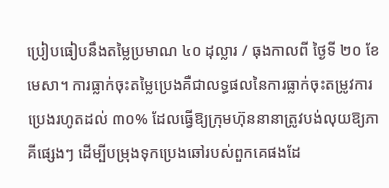ប្រៀបធៀបនឹងតម្លៃប្រមាណ ៤០ ដុល្លារ / ធុងកាលពី ថ្ងៃទី ២០ ខែមេសា។ ការធ្លាក់ចុះតម្លៃប្រេងគឺជាលទ្ធផលនៃការធ្លាក់ចុះតម្រូវការប្រេងរហូតដល់ ៣០% ដែលធ្វើឱ្យក្រុមហ៊ុននានាត្រូវបង់លុយឱ្យភាគីផ្សេងៗ ដើម្បីបម្រុងទុកប្រេងឆៅរបស់ពួកគេផងដែ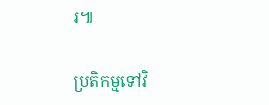រ៕

ប្រតិកម្មទៅវិ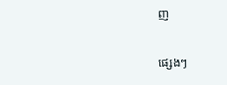ញ

ផ្សេងៗ